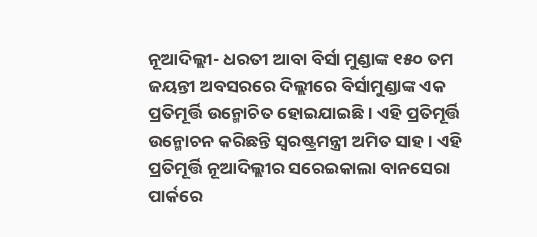ନୂଆଦିଲ୍ଲୀ- ଧରତୀ ଆବା ବିର୍ସା ମୁଣ୍ଡାଙ୍କ ୧୫୦ ତମ ଜୟନ୍ତୀ ଅବସରରେ ଦିଲ୍ଲୀରେ ବିର୍ସାମୁଣ୍ଡାଙ୍କ ଏକ ପ୍ରତିମୂର୍ତ୍ତି ଉନ୍ମୋଚିତ ହୋଇଯାଇଛି । ଏହି ପ୍ରତିମୂର୍ତ୍ତି ଉନ୍ମୋଚନ କରିଛନ୍ତି ସ୍ୱରଷ୍ଟ୍ରମନ୍ତ୍ରୀ ଅମିତ ସାହ । ଏହି ପ୍ରତିମୂର୍ତ୍ତି ନୂଆଦିଲ୍ଲୀର ସରେଇକାଲା ବାନସେରା ପାର୍କରେ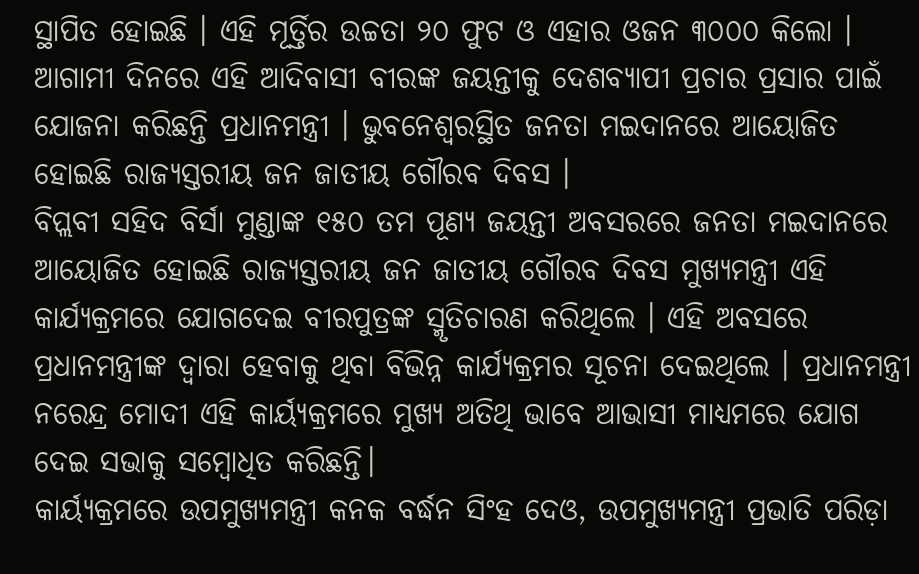ସ୍ଥାପିତ ହୋଇଛି । ଏହି ମୂର୍ତ୍ତିର ଉଚ୍ଚତା ୨୦ ଫୁଟ ଓ ଏହାର ଓଜନ ୩୦୦୦ କିଲୋ । ଆଗାମୀ ଦିନରେ ଏହି ଆଦିବାସୀ ବୀରଙ୍କ ଜୟନ୍ତୀକୁ ଦେଶବ୍ୟାପୀ ପ୍ରଚାର ପ୍ରସାର ପାଇଁ ଯୋଜନା କରିଛନ୍ତି ପ୍ରଧାନମନ୍ତ୍ରୀ । ଭୁବନେଶ୍ୱରସ୍ଥିତ ଜନତା ମଇଦାନରେ ଆୟୋଜିତ ହୋଇଛି ରାଜ୍ୟସ୍ତରୀୟ ଜନ ଜାତୀୟ ଗୌରବ ଦିବସ ।
ବିପ୍ଲବୀ ସହିଦ ବିର୍ସା ମୁଣ୍ଡାଙ୍କ ୧୫୦ ତମ ପୂଣ୍ୟ ଜୟନ୍ତୀ ଅବସରରେ ଜନତା ମଇଦାନରେ ଆୟୋଜିତ ହୋଇଛି ରାଜ୍ୟସ୍ତରୀୟ ଜନ ଜାତୀୟ ଗୌରବ ଦିବସ ମୁଖ୍ୟମନ୍ତ୍ରୀ ଏହି କାର୍ଯ୍ୟକ୍ରମରେ ଯୋଗଦେଇ ବୀରପୁତ୍ରଙ୍କ ସ୍ମୃତିଚାରଣ କରିଥିଲେ । ଏହି ଅବସରେ ପ୍ରଧାନମନ୍ତ୍ରୀଙ୍କ ଦ୍ୱାରା ହେବାକୁ ଥିବା ବିଭିନ୍ନ କାର୍ଯ୍ୟକ୍ରମର ସୂଚନା ଦେଇଥିଲେ । ପ୍ରଧାନମନ୍ତ୍ରୀ ନରେନ୍ଦ୍ର ମୋଦୀ ଏହି କାର୍ୟ୍ୟକ୍ରମରେ ମୁଖ୍ୟ ଅତିଥି ଭାବେ ଆଭାସୀ ମାଧ୍ୟମରେ ଯୋଗ ଦେଇ ସଭାକୁ ସମ୍ବୋଧିତ କରିଛନ୍ତି।
କାର୍ୟ୍ୟକ୍ରମରେ ଉପମୁଖ୍ୟମନ୍ତ୍ରୀ କନକ ବର୍ଦ୍ଧନ ସିଂହ ଦେଓ, ଉପମୁଖ୍ୟମନ୍ତ୍ରୀ ପ୍ରଭାତି ପରିଡ଼ା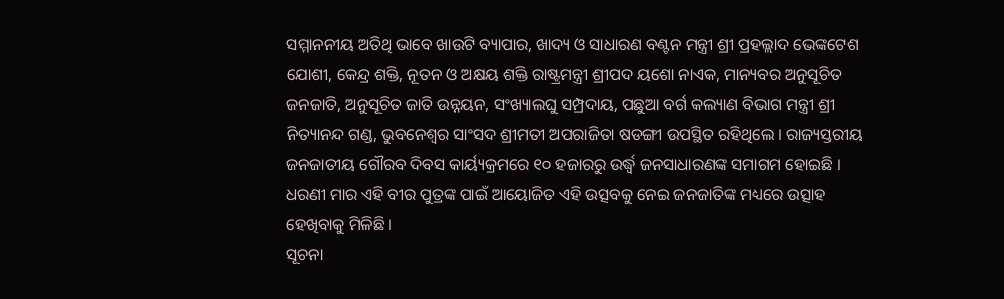ସମ୍ମାନନୀୟ ଅତିଥି ଭାବେ ଖାଉଟି ବ୍ୟାପାର, ଖାଦ୍ୟ ଓ ସାଧାରଣ ବଣ୍ଟନ ମନ୍ତ୍ରୀ ଶ୍ରୀ ପ୍ରହଲ୍ଲାଦ ଭେଙ୍କଟେଶ ଯୋଶୀ, କେନ୍ଦ୍ର ଶକ୍ତି, ନୂତନ ଓ ଅକ୍ଷୟ ଶକ୍ତି ରାଷ୍ଟ୍ରମନ୍ତ୍ରୀ ଶ୍ରୀପଦ ୟଶୋ ନାଏକ, ମାନ୍ୟବର ଅନୁସୂଚିତ ଜନଜାତି, ଅନୁସୂଚିତ ଜାତି ଉନ୍ନୟନ, ସଂଖ୍ୟାଲଘୁ ସମ୍ପ୍ରଦାୟ, ପଛୁଆ ବର୍ଗ କଲ୍ୟାଣ ବିଭାଗ ମନ୍ତ୍ରୀ ଶ୍ରୀ ନିତ୍ୟାନନ୍ଦ ଗଣ୍ଡ, ଭୁବନେଶ୍ୱର ସାଂସଦ ଶ୍ରୀମତୀ ଅପରାଜିତା ଷଡଙ୍ଗୀ ଉପସ୍ଥିତ ରହିଥିଲେ । ରାଜ୍ୟସ୍ତରୀୟ ଜନଜାତୀୟ ଗୌରବ ଦିବସ କାର୍ୟ୍ୟକ୍ରମରେ ୧୦ ହଜାରରୁ ଉର୍ଦ୍ଧ୍ଵ ଜନସାଧାରଣଙ୍କ ସମାଗମ ହୋଇଛି । ଧରଣୀ ମାର ଏହି ବୀର ପୁତ୍ରଙ୍କ ପାଇଁ ଆୟୋଜିତ ଏହି ଉତ୍ସବକୁ ନେଇ ଜନଜାତିଙ୍କ ମଧ୍ୟରେ ଉତ୍ସାହ ହେଖିବାକୁ ମିଳିଛି ।
ସୂଚନା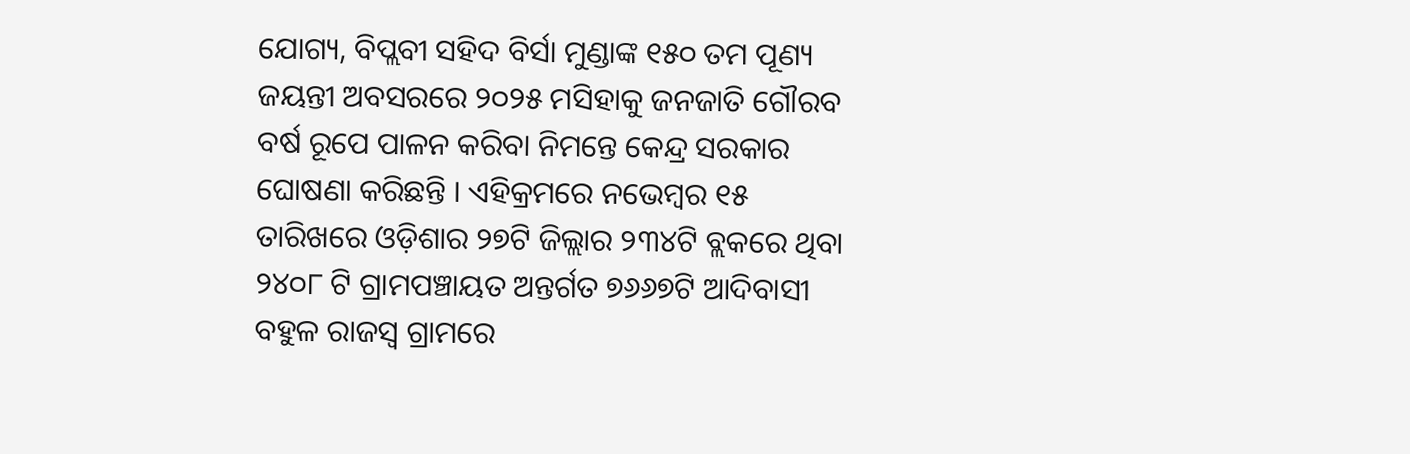ଯୋଗ୍ୟ, ବିପ୍ଲବୀ ସହିଦ ବିର୍ସା ମୁଣ୍ଡାଙ୍କ ୧୫୦ ତମ ପୂଣ୍ୟ ଜୟନ୍ତୀ ଅବସରରେ ୨୦୨୫ ମସିହାକୁ ଜନଜାତି ଗୌରବ ବର୍ଷ ରୂପେ ପାଳନ କରିବା ନିମନ୍ତେ କେନ୍ଦ୍ର ସରକାର ଘୋଷଣା କରିଛନ୍ତି । ଏହିକ୍ରମରେ ନଭେମ୍ବର ୧୫ ତାରିଖରେ ଓଡ଼ିଶାର ୨୭ଟି ଜିଲ୍ଲାର ୨୩୪ଟି ବ୍ଲକରେ ଥିବା ୨୪୦୮ ଟି ଗ୍ରାମପଞ୍ଚାୟତ ଅନ୍ତର୍ଗତ ୭୬୬୭ଟି ଆଦିବାସୀ ବହୁଳ ରାଜସ୍ୱ ଗ୍ରାମରେ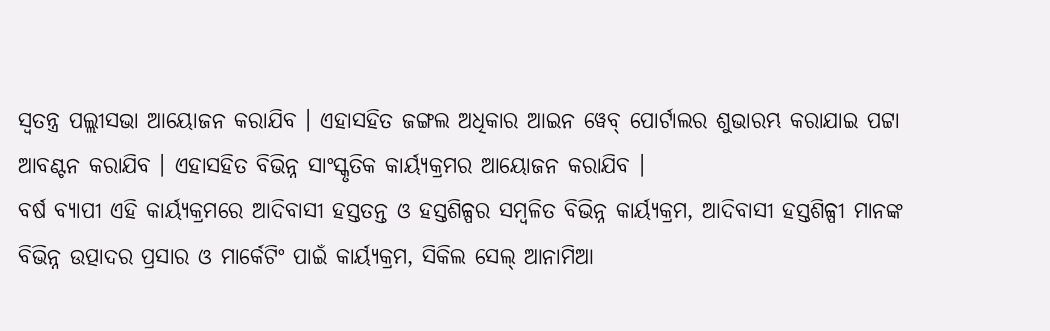ସ୍ଵତନ୍ତ୍ର ପଲ୍ଲୀସଭା ଆୟୋଜନ କରାଯିବ । ଏହାସହିତ ଜଙ୍ଗଲ ଅଧିକାର ଆଇନ ୱେବ୍ ପୋର୍ଟାଲର ଶୁଭାରମ୍ଭ କରାଯାଇ ପଟ୍ଟା ଆବଣ୍ଟନ କରାଯିବ । ଏହାସହିତ ବିଭିନ୍ନ ସାଂସ୍କୃତିକ କାର୍ୟ୍ୟକ୍ରମର ଆୟୋଜନ କରାଯିବ ।
ବର୍ଷ ବ୍ୟାପୀ ଏହି କାର୍ୟ୍ୟକ୍ରମରେ ଆଦିବାସୀ ହସ୍ତତନ୍ତ ଓ ହସ୍ତଶିଳ୍ପର ସମ୍ବଳିତ ବିଭିନ୍ନ କାର୍ୟ୍ୟକ୍ରମ, ଆଦିବାସୀ ହସ୍ତଶିଳ୍ପୀ ମାନଙ୍କ ବିଭିନ୍ନ ଉତ୍ପାଦର ପ୍ରସାର ଓ ମାର୍କେଟିଂ ପାଇଁ କାର୍ୟ୍ୟକ୍ରମ, ସିକିଲ ସେଲ୍ ଆନାମିଆ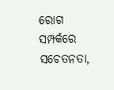ରୋଗ ସମ୍ପର୍କରେ ସଚେତନତା,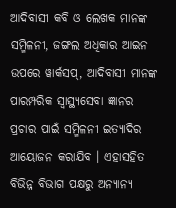ଆଦିବାସୀ କବି ଓ ଲେଖକ ମାନଙ୍କ ସମ୍ମିଳନୀ, ଜଙ୍ଗଲ ଅଧିକାର ଆଇନ ଉପରେ ୱାର୍କସପ୍, ଆଦିବାସୀ ମାନଙ୍କ ପାରମ୍ପରିକ ସ୍ଵାସ୍ଥ୍ୟସେବା ଜ୍ଞାନର ପ୍ରଚାର ପାଇଁ ସମ୍ମିଳନୀ ଇତ୍ୟାଦିର ଆୟୋଜନ କରାଯିବ । ଏହାସହିତ ବିଭିନ୍ନ ବିଭାଗ ପକ୍ଷରୁ ଅନ୍ୟାନ୍ୟ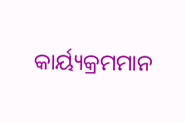କାର୍ୟ୍ୟକ୍ରମମାନ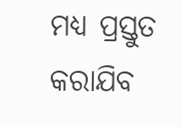ମଧ୍ୟ ପ୍ରସ୍ତୁତ କରାଯିବ